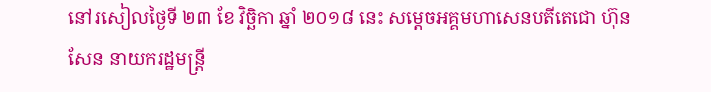នៅរសៀលថ្ងៃទី ២៣ ខែ វិច្ឆិកា ឆ្នាំ ២០១៨ នេះ សម្តេចអគ្គមហាសេនបតីតេជោ ហ៊ុន សែន នាយករដ្ឋមន្រ្តី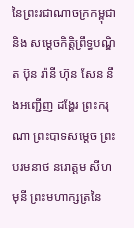នៃព្រះរជាណាចក្រកម្ពុជា និង សម្ដេចកិត្តិព្រឹទ្ធបណ្ឌិត ប៊ុន រ៉ានី ហ៊ុន សែន នឹងអញ្ជើញ ដង្ហែរ ព្រះករុណា ព្រះបាទសម្តេច ព្រះបរមនាថ នរោត្តម សីហមុនី ព្រះមហាក្សត្រនៃ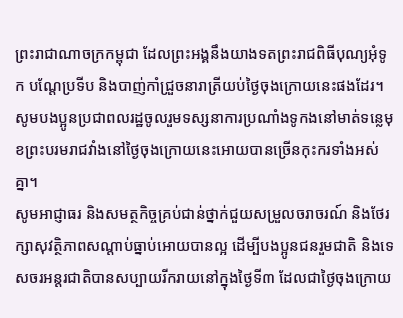ព្រះរាជាណាចក្រកម្ពុជា ដែលព្រះអង្គនឹងយាងទតព្រះរាជពិធីបុណ្យអុំទូក បណ្តែប្រទីប និងបាញ់កាំជ្រួចនារាត្រីយប់ថ្ងៃចុងក្រោយនេះផងដែរ។
សូមបងប្អូនប្រជាពលរដ្ឋចូលរួមទស្សនាការប្រណាំងទូកងនៅមាត់ទន្លេមុខព្រះបរមរាជវាំងនៅថ្ងៃចុងក្រោយនេះអោយបានច្រើនកុះករទាំងអស់គ្នា។
សូមអាជ្ញាធរ និងសមត្ថកិច្ចគ្រប់ជាន់ថ្នាក់ជួយសម្រួលចរាចរណ៍ និងថែរក្សាសុវត្ថិភាពសណ្តាប់ធ្នាប់អោយបានល្អ ដើម្បីបងប្អូនជនរួមជាតិ និងទេសចរអន្តរជាតិបានសប្បាយរីករាយនៅក្នុងថ្ងៃទី៣ ដែលជាថ្ងៃចុងក្រោយ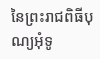នៃព្រះរាជពិធីបុណ្យអុំទូ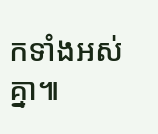កទាំងអស់គ្នា៕